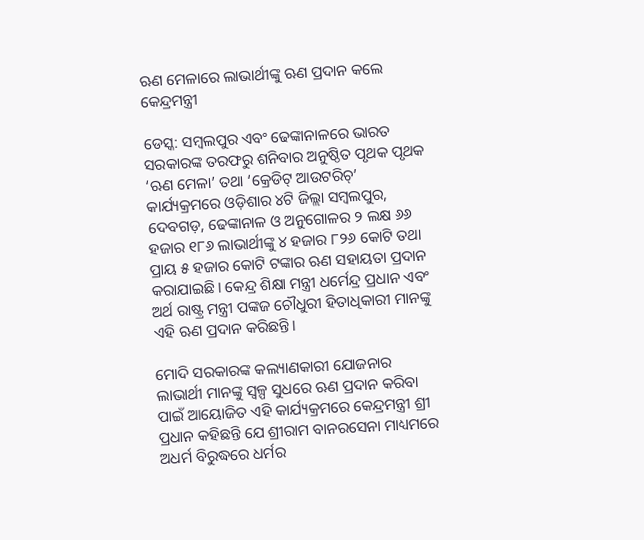ଋଣ ମେଳାରେ ଲାଭାର୍ଥୀଙ୍କୁ ଋଣ ପ୍ରଦାନ କଲେ କେନ୍ଦ୍ରମନ୍ତ୍ରୀ

ଡେସ୍କ: ସମ୍ବଲପୁର ଏବଂ ଢେଙ୍କାନାଳରେ ଭାରତ ସରକାରଙ୍କ ତରଫରୁ ଶନିବାର ଅନୁଷ୍ଠିତ ପୃଥକ ପୃଥକ ‘ଋଣ ମେଳା’ ତଥା ‘କ୍ରେଡିଟ୍ ଆଉଟରିଚ୍’ କାର୍ଯ୍ୟକ୍ରମରେ ଓଡ଼ିଶାର ୪ଟି ଜିଲ୍ଲା ସମ୍ବଲପୁର, ଦେବଗଡ଼, ଢେଙ୍କାନାଳ ଓ ଅନୁଗୋଳର ୨ ଲକ୍ଷ ୬୬ ହଜାର ୧୮୬ ଲାଭାର୍ଥୀଙ୍କୁ ୪ ହଜାର ୮୨୬ କୋଟି ତଥା ପ୍ରାୟ ୫ ହଜାର କୋଟି ଟଙ୍କାର ଋଣ ସହାୟତା ପ୍ରଦାନ କରାଯାଇଛି। କେନ୍ଦ୍ର ଶିକ୍ଷା ମନ୍ତ୍ରୀ ଧର୍ମେନ୍ଦ୍ର ପ୍ରଧାନ ଏବଂ ଅର୍ଥ ରାଷ୍ଟ୍ର ମନ୍ତ୍ରୀ ପଙ୍କଜ ଚୌଧୁରୀ ହିତାଧିକାରୀ ମାନଙ୍କୁ ଏହି ଋଣ ପ୍ରଦାନ କରିଛନ୍ତି।

ମୋଦି ସରକାରଙ୍କ କଲ୍ୟାଣକାରୀ ଯୋଜନାର ଲାଭାର୍ଥୀ ମାନଙ୍କୁ ସ୍ୱଳ୍ପ ସୁଧରେ ଋଣ ପ୍ରଦାନ କରିବା ପାଇଁ ଆୟୋଜିତ ଏହି କାର୍ଯ୍ୟକ୍ରମରେ କେନ୍ଦ୍ରମନ୍ତ୍ରୀ ଶ୍ରୀ ପ୍ରଧାନ କହିଛନ୍ତି ଯେ ଶ୍ରୀରାମ ବାନରସେନା ମାଧ୍ୟମରେ ଅଧର୍ମ ବିରୁଦ୍ଧରେ ଧର୍ମର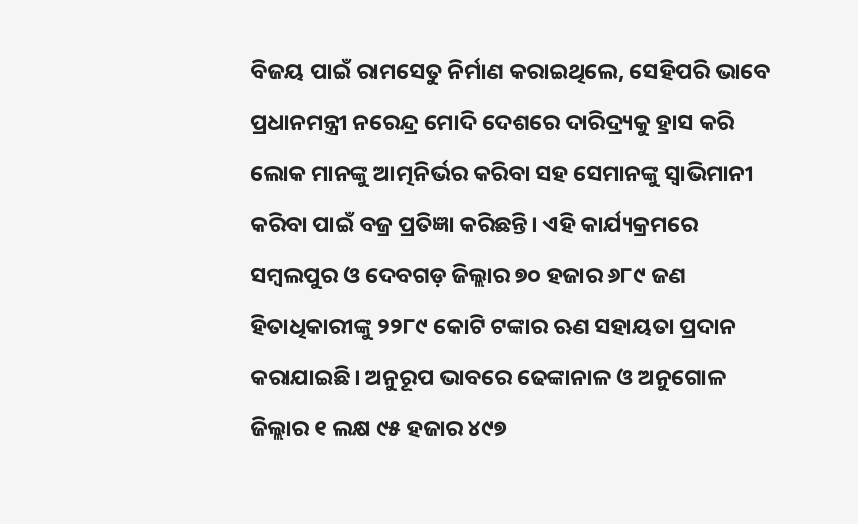ବିଜୟ ପାଇଁ ରାମସେତୁ ନିର୍ମାଣ କରାଇଥିଲେ, ସେହିପରି ଭାବେ ପ୍ରଧାନମନ୍ତ୍ରୀ ନରେନ୍ଦ୍ର ମୋଦି ଦେଶରେ ଦାରିଦ୍ର୍ୟକୁ ହ୍ରାସ କରି ଲୋକ ମାନଙ୍କୁ ଆତ୍ମନିର୍ଭର କରିବା ସହ ସେମାନଙ୍କୁ ସ୍ୱାଭିମାନୀ କରିବା ପାଇଁ ବଜ୍ର ପ୍ରତିଜ୍ଞା କରିଛନ୍ତି। ଏହି କାର୍ଯ୍ୟକ୍ରମରେ ସମ୍ବଲପୁର ଓ ଦେବଗଡ଼ ଜିଲ୍ଲାର ୭୦ ହଜାର ୬୮୯ ଜଣ ହିତାଧିକାରୀଙ୍କୁ ୨୨୮୯ କୋଟି ଟଙ୍କାର ଋଣ ସହାୟତା ପ୍ରଦାନ କରାଯାଇଛି। ଅନୁରୂପ ଭାବରେ ଢେଙ୍କାନାଳ ଓ ଅନୁଗୋଳ ଜିଲ୍ଲାର ୧ ଲକ୍ଷ ୯୫ ହଜାର ୪୯୭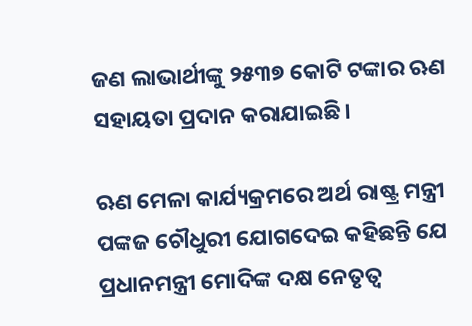ଜଣ ଲାଭାର୍ଥୀଙ୍କୁ ୨୫୩୭ କୋଟି ଟଙ୍କାର ଋଣ ସହାୟତା ପ୍ରଦାନ କରାଯାଇଛି।

ଋଣ ମେଳା କାର୍ଯ୍ୟକ୍ରମରେ ଅର୍ଥ ରାଷ୍ଟ୍ର ମନ୍ତ୍ରୀ ପଙ୍କଜ ଚୌଧୁରୀ ଯୋଗଦେଇ କହିଛନ୍ତି ଯେ ପ୍ରଧାନମନ୍ତ୍ରୀ ମୋଦିଙ୍କ ଦକ୍ଷ ନେତୃତ୍ୱ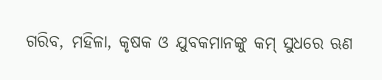ଗରିବ, ମହିଳା, କୃଷକ ଓ ଯୁବକମାନଙ୍କୁ କମ୍ ସୁଧରେ ଋଣ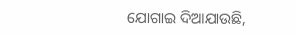ଯୋଗାଇ ଦିଆଯାଉଛି,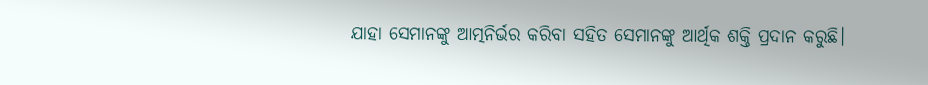ଯାହା ସେମାନଙ୍କୁ ଆତ୍ମନିର୍ଭର କରିବା ସହିତ ସେମାନଙ୍କୁ ଆର୍ଥିକ ଶକ୍ତି ପ୍ରଦାନ କରୁଛି।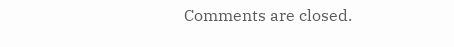Comments are closed.